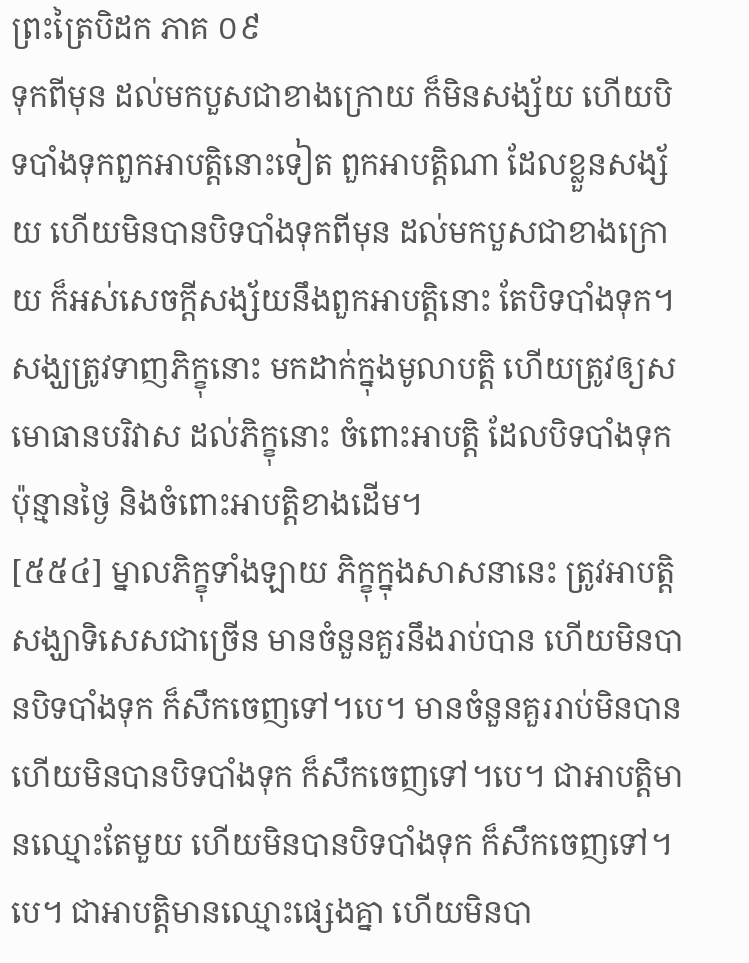ព្រះត្រៃបិដក ភាគ ០៩
ទុកពីមុន ដល់មកបួសជាខាងក្រោយ ក៏មិនសង្ស័យ ហើយបិទបាំងទុកពួកអាបត្តិនោះទៀត ពួកអាបត្តិណា ដែលខ្លួនសង្ស័យ ហើយមិនបានបិទបាំងទុកពីមុន ដល់មកបួសជាខាងក្រោយ ក៏អស់សេចក្តីសង្ស័យនឹងពួកអាបត្តិនោះ តែបិទបាំងទុក។ សង្ឃត្រូវទាញភិក្ខុនោះ មកដាក់ក្នុងមូលាបត្តិ ហើយត្រូវឲ្យសមោធានបរិវាស ដល់ភិក្ខុនោះ ចំពោះអាបត្តិ ដែលបិទបាំងទុក ប៉ុន្មានថ្ងៃ និងចំពោះអាបត្តិខាងដើម។
[៥៥៤] ម្នាលភិក្ខុទាំងឡាយ ភិក្ខុក្នុងសាសនានេះ ត្រូវអាបត្តិសង្ឃាទិសេសជាច្រើន មានចំនួនគួរនឹងរាប់បាន ហើយមិនបានបិទបាំងទុក ក៏សឹកចេញទៅ។បេ។ មានចំនួនគួររាប់មិនបាន ហើយមិនបានបិទបាំងទុក ក៏សឹកចេញទៅ។បេ។ ជាអាបត្តិមានឈ្មោះតែមួយ ហើយមិនបានបិទបាំងទុក ក៏សឹកចេញទៅ។បេ។ ជាអាបត្តិមានឈ្មោះផ្សេងគ្នា ហើយមិនបា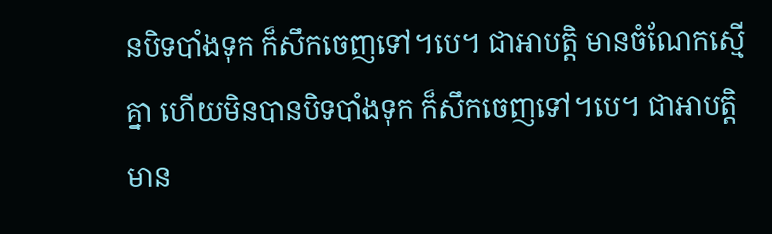នបិទបាំងទុក ក៏សឹកចេញទៅ។បេ។ ជាអាបត្តិ មានចំណែកស្មើគ្នា ហើយមិនបានបិទបាំងទុក ក៏សឹកចេញទៅ។បេ។ ជាអាបត្តិ មាន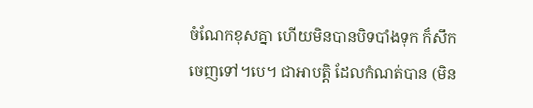ចំណែកខុសគ្នា ហើយមិនបានបិទបាំងទុក ក៏សឹកចេញទៅ។បេ។ ជាអាបត្តិ ដែលកំណត់បាន (មិន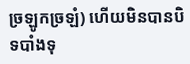ច្រឡូកច្រឡំ) ហើយមិនបានបិទបាំងទុ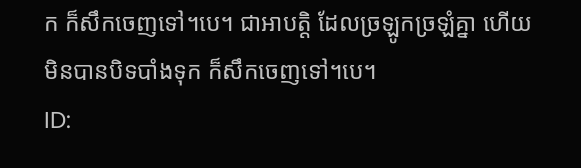ក ក៏សឹកចេញទៅ។បេ។ ជាអាបត្តិ ដែលច្រឡូកច្រឡំគ្នា ហើយមិនបានបិទបាំងទុក ក៏សឹកចេញទៅ។បេ។
ID: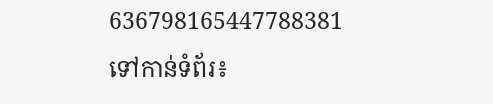636798165447788381
ទៅកាន់ទំព័រ៖